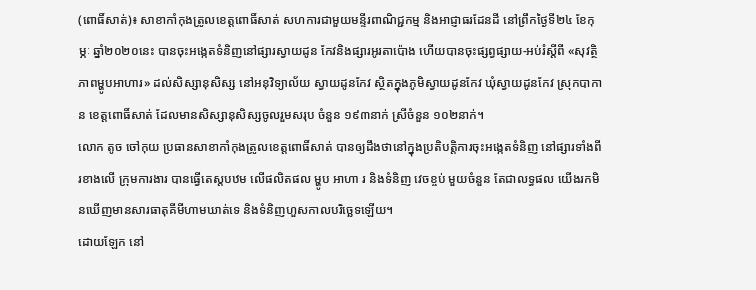(ពោធិ៍សាត់)៖ សាខាកាំកុងត្រូលខេត្តពោធិ៍សាត់ សហការជាមួយមន្ទីរពាណិជ្ជកម្ម និងអាជ្ញាធរដែនដី នៅព្រឹកថ្ងៃទី២៤ ខែកុម្ភៈ ឆ្នាំ២០២០នេះ បានចុះអង្កេតទំនិញនៅផ្សារស្វាយដូន កែវនិងផ្សារអូរតាប៉ោង ហើយបានចុះផ្សព្វផ្សាយ-អប់រំស្តីពី «សុវត្ថិភាពម្ហូបអាហារ» ដល់សិស្សានុសិស្ស នៅអនុវិទ្យាល័យ ស្វាយដូនកែវ ស្ថិតក្នុងភូមិស្វាយដូនកែវ ឃុំស្វាយដូនកែវ ស្រុកបាកាន ខេត្តពោធិ៍សាត់ ដែលមានសិស្សានុសិស្សចូលរួមសរុប ចំនួន ១៩៣នាក់ ស្រីចំនួន ១០២នាក់។
លោក តូច ចៅកុយ ប្រធានសាខាកាំកុងត្រូលខេត្តពោធិ៍សាត់ បានឲ្យដឹងថានៅក្នុងប្រតិបត្តិការចុះអង្កេតទំនិញ នៅផ្សារទាំងពីរខាងលើ ក្រុមការងារ បានធ្វើតេស្តបឋម លើផលិតផល ម្ហូប អាហា រ និងទំនិញ វេចខ្ចប់ មួយចំនួន តែជាលទ្ធផល យើងរកមិនឃើញមានសារធាតុគីមីហាមឃាត់ទេ និងទំនិញហួសកាលបរិច្ឆេទឡើយ។
ដោយឡែក នៅ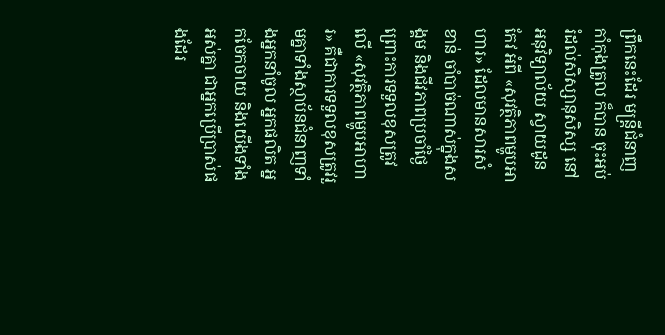ព្រឹកនេះដែរ មន្រ្តីជំនាញកាំកុងត្រូល ក៏បាន ចុះអប់រំដល់សិស្សានុសិស្ស នៅអនុវិទ្យាល័យ ស្វាយដូនកែវ អំពី «សុវត្ថិភាពម្ហូបអាហារ» ដែលមានសារសំខាន់ ចាំបាច់ណាស់ក្នុងសង្គម និងជីវភាពប្រចាំថ្ងៃ ព្រោះការទទួលខុសត្រូវលើ «សុវត្ថិភាពម្ហូបអាហារ» គឺជាការទទួលខុសត្រូវរួមគ្នាទាំងស្ថាប័នជំនាញទាំងអ្នកនាំចូល អ្នកផលិត អ្នកចែកចាយ និងយើងទាំងអស់គ្នា ជាអ្នកប្រើប្រាស់ផងដែរ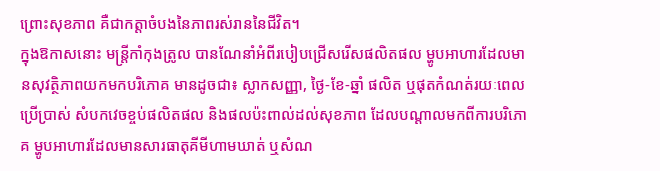ព្រោះសុខភាព គឺជាកត្តាចំបងនៃភាពរស់រាននៃជីវិត។
ក្នុងឱកាសនោះ មន្រ្តីកាំកុងត្រូល បានណែនាំអំពីរបៀបជ្រើសរើសផលិតផល ម្ហូបអាហារដែលមានសុវត្ថិភាពយកមកបរិភោគ មានដូចជា៖ ស្លាកសញ្ញា, ថ្ងៃ-ខែ-ឆ្នាំ ផលិត ឬផុតកំណត់រយៈពេល ប្រើប្រាស់ សំបកវេចខ្ចប់ផលិតផល និងផលប៉ះពាល់ដល់សុខភាព ដែលបណ្តាលមកពីការបរិភោគ ម្ហូបអាហារដែលមានសារធាតុគីមីហាមឃាត់ ឬសំណ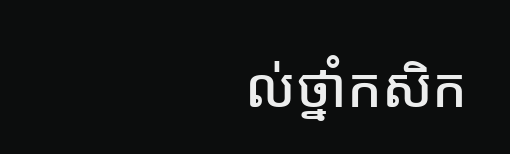ល់ថ្នាំកសិក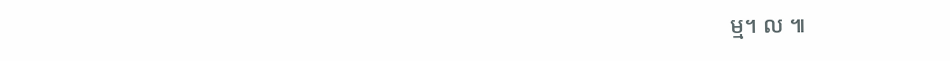ម្ម។ ល ៕